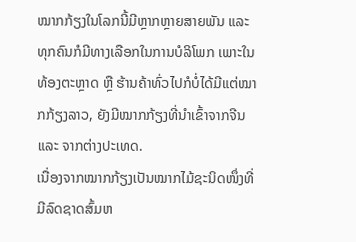ໝາກກ້ຽງໃນໂລກນີ້ມີຫຼາກຫຼາຍສາຍພັນ ແລະ ທຸກຄົນກໍມີທາງເລືອກໃນການບໍລິໂພກ ເພາະໃນທ້ອງຕະຫຼາດ ຫຼື ຮ້ານຄ້າທົ່ວໄປກໍບໍ່ໄດ້ມີແຕ່ໝາກກ້ຽງລາວ, ຍັງມີໝາກກ້ຽງທີ່ນຳເຂົ້າຈາກຈີນ ແລະ ຈາກຕ່າງປະເທດ.
ເນື່ອງຈາກໝາກກ້ຽງເປັນໝາກໄມ້ຊະນິດໜຶ່ງທີ່ມີລົດຊາດສົ້ມຫ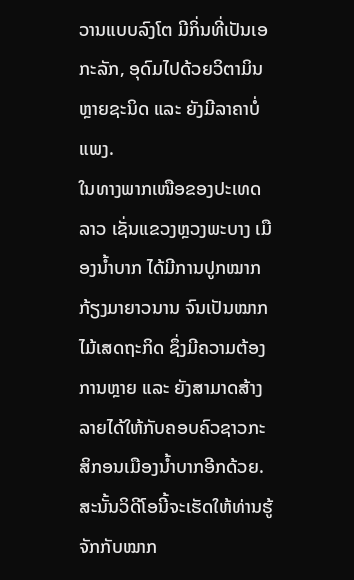ວານແບບລົງໂຕ ມີກິ່ນທີ່ເປັນເອກະລັກ, ອຸດົມໄປດ້ວຍວິຕາມິນຫຼາຍຊະນິດ ແລະ ຍັງມີລາຄາບໍ່ແພງ.
ໃນທາງພາກເໜືອຂອງປະເທດລາວ ເຊັ່ນແຂວງຫຼວງພະບາງ ເມືອງນ້ຳບາກ ໄດ້ມີການປູກໝາກກ້ຽງມາຍາວນານ ຈົນເປັນໝາກໄມ້ເສດຖະກິດ ຊຶ່ງມີຄວາມຕ້ອງການຫຼາຍ ແລະ ຍັງສາມາດສ້າງລາຍໄດ້ໃຫ້ກັບຄອບຄົວຊາວກະສິກອນເມືອງນ້ຳບາກອີກດ້ວຍ.
ສະນັ້ນວິດີໂອນີ້ຈະເຮັດໃຫ້ທ່ານຮູ້ຈັກກັບໝາກ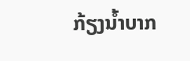ກ້ຽງນ້ຳບາກ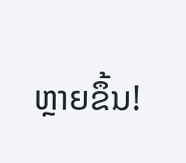ຫຼາຍຂຶ້ນ!